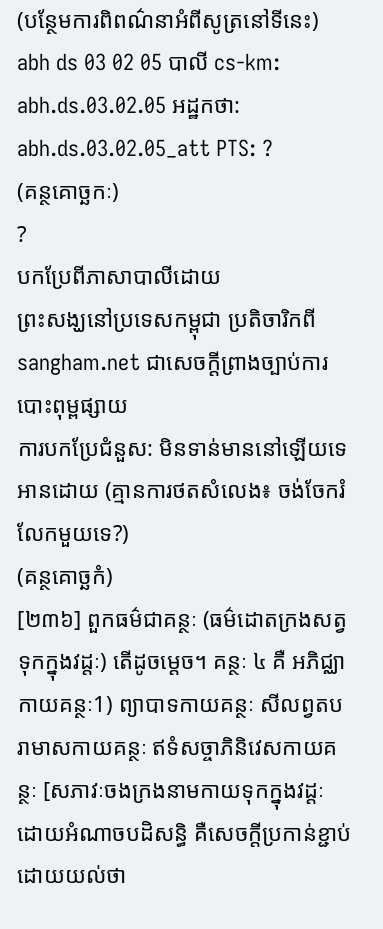(បន្ថែមការពិពណ៌នាអំពីសូត្រនៅទីនេះ)
abh ds 03 02 05 បាលី cs-km: abh.ds.03.02.05 អដ្ឋកថា: abh.ds.03.02.05_att PTS: ?
(គន្ថគោច្ឆកៈ)
?
បកប្រែពីភាសាបាលីដោយ
ព្រះសង្ឃនៅប្រទេសកម្ពុជា ប្រតិចារិកពី sangham.net ជាសេចក្តីព្រាងច្បាប់ការបោះពុម្ពផ្សាយ
ការបកប្រែជំនួស: មិនទាន់មាននៅឡើយទេ
អានដោយ (គ្មានការថតសំលេង៖ ចង់ចែករំលែកមួយទេ?)
(គន្ថគោច្ឆកំ)
[២៣៦] ពួកធម៌ជាគន្ថៈ (ធម៌ដោតក្រងសត្វទុកក្នុងវដ្តៈ) តើដូចម្តេច។ គន្ថៈ ៤ គឺ អភិជ្ឈាកាយគន្ថៈ1) ព្យាបាទកាយគន្ថៈ សីលព្វតបរាមាសកាយគន្ថៈ ឥទំសច្ចាភិនិវេសកាយគន្ថៈ [សភាវៈចងក្រងនាមកាយទុកក្នុងវដ្តៈ ដោយអំណាចបដិសន្ធិ គឺសេចក្តីប្រកាន់ខ្ជាប់ ដោយយល់ថា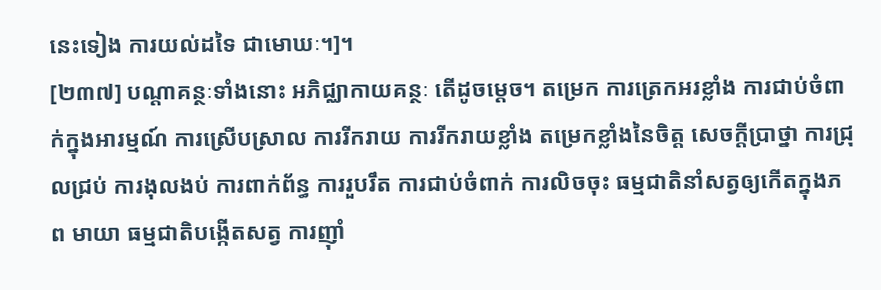នេះទៀង ការយល់ដទៃ ជាមោឃៈ។]។
[២៣៧] បណ្តាគន្ថៈទាំងនោះ អភិជ្ឈាកាយគន្ថៈ តើដូចម្តេច។ តម្រេក ការត្រេកអរខ្លាំង ការជាប់ចំពាក់ក្នុងអារម្មណ៍ ការស្រើបស្រាល ការរីករាយ ការរីករាយខ្លាំង តម្រេកខ្លាំងនៃចិត្ត សេចក្តីប្រាថ្នា ការជ្រុលជ្រប់ ការងុលងប់ ការពាក់ព័ន្ធ ការរួបរឹត ការជាប់ចំពាក់ ការលិចចុះ ធម្មជាតិនាំសត្វឲ្យកើតក្នុងភព មាយា ធម្មជាតិបង្កើតសត្វ ការញ៉ាំ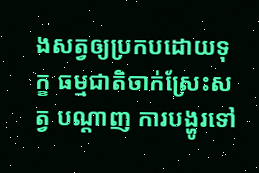ងសត្វឲ្យប្រកបដោយទុក្ខ ធម្មជាតិចាក់ស្រែះសត្វ បណ្តាញ ការបង្ហូរទៅ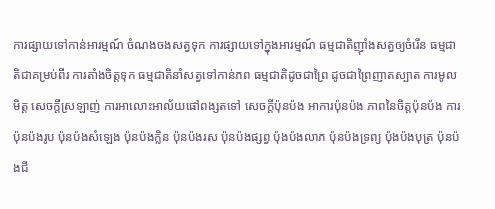ការផ្សាយទៅកាន់អារម្មណ៍ ចំណងចងសត្វទុក ការផ្សាយទៅក្នុងអារម្មណ៍ ធម្មជាតិញ៉ាំងសត្វឲ្យចំរើន ធម្មជាតិជាគម្រប់ពីរ ការតាំងចិត្តទុក ធម្មជាតិនាំសត្វទៅកាន់ភព ធម្មជាតិដូចជាព្រៃ ដូចជាព្រៃញាតស្បាត ការមូលមិត្ត សេចក្តីស្រឡាញ់ ការអាលោះអាល័យផៅពង្សតទៅ សេចក្តីប៉ុនប៉ង អាការប៉ុនប៉ង ភាពនៃចិត្តប៉ុនប៉ង ការប៉ុនប៉ងរូប ប៉ុនប៉ងសំឡេង ប៉ុនប៉ងក្លិន ប៉ុនប៉ងរស ប៉ុនប៉ងផ្សព្វ ប៉ុងប៉ងលាភ ប៉ុនប៉ងទ្រព្យ ប៉ុងប៉ងបុត្រ ប៉ុនប៉ងជី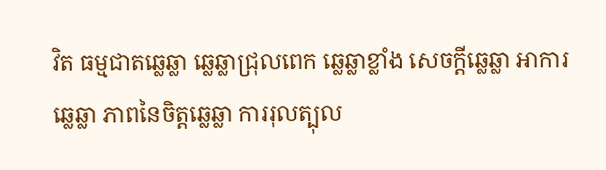វិត ធម្មជាតឆ្លេឆ្លា ឆ្លេឆ្លាជ្រុលពេក ឆ្លេឆ្លាខ្លាំង សេចក្តីឆ្លេឆ្លា អាការឆ្លេឆ្លា ភាពនៃចិត្តឆ្លេឆ្លា ការរុលត្បុល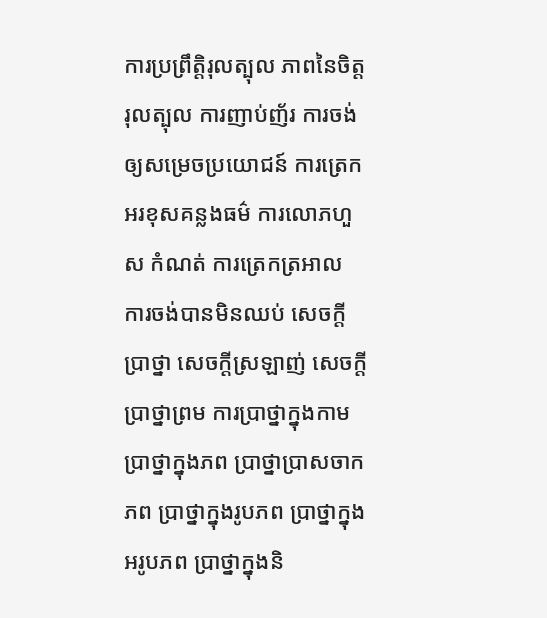ការប្រព្រឹត្តិរុលត្បុល ភាពនៃចិត្តរុលត្បុល ការញាប់ញ័រ ការចង់ឲ្យសម្រេចប្រយោជន៍ ការត្រេកអរខុសគន្លងធម៌ ការលោភហួស កំណត់ ការត្រេកត្រអាល ការចង់បានមិនឈប់ សេចក្តីប្រាថ្នា សេចក្តីស្រឡាញ់ សេចក្តីប្រាថ្នាព្រម ការប្រាថ្នាក្នុងកាម ប្រាថ្នាក្នុងភព ប្រាថ្នាប្រាសចាកភព ប្រាថ្នាក្នុងរូបភព ប្រាថ្នាក្នុងអរូបភព ប្រាថ្នាក្នុងនិ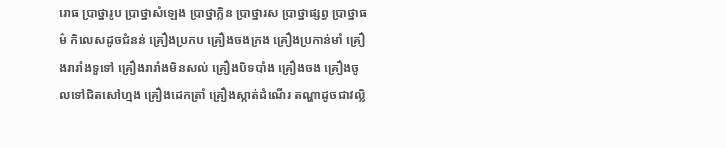រោធ ប្រាថ្នារូប ប្រាថ្នាសំឡេង ប្រាថ្នាក្លិន ប្រាថ្នារស ប្រាថ្នាផ្សព្វ ប្រាថ្នាធម៌ កិលេសដូចជំនន់ គ្រឿងប្រកប គ្រឿងចងក្រង គ្រឿងប្រកាន់មាំ គ្រឿងរារាំងទួទៅ គ្រឿងរារាំងមិនសល់ គ្រឿងបិទបាំង គ្រឿងចង គ្រឿងចូលទៅជិតសៅហ្មង គ្រឿងដេកត្រាំ គ្រឿងស្កាត់ដំណើរ តណ្ហាដូចជាវល្លិ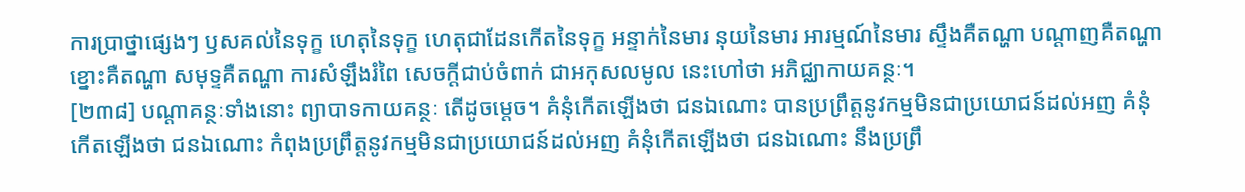ការប្រាថ្នាផ្សេងៗ ឫសគល់នៃទុក្ខ ហេតុនៃទុក្ខ ហេតុជាដែនកើតនៃទុក្ខ អន្ទាក់នៃមារ នុយនៃមារ អារម្មណ៍នៃមារ ស្ទឹងគឺតណ្ហា បណ្តាញគឺតណ្ហា ខ្នោះគឺតណ្ហា សមុទ្ទគឺតណ្ហា ការសំឡឹងរំពៃ សេចក្តីជាប់ចំពាក់ ជាអកុសលមូល នេះហៅថា អភិជ្ឈាកាយគន្ថៈ។
[២៣៨] បណ្តាគន្ថៈទាំងនោះ ព្យាបាទកាយគន្ថៈ តើដូចម្តេច។ គំនុំកើតឡើងថា ជនឯណោះ បានប្រព្រឹត្តនូវកម្មមិនជាប្រយោជន៍ដល់អញ គំនុំកើតឡើងថា ជនឯណោះ កំពុងប្រព្រឹត្តនូវកម្មមិនជាប្រយោជន៍ដល់អញ គំនុំកើតឡើងថា ជនឯណោះ នឹងប្រព្រឹ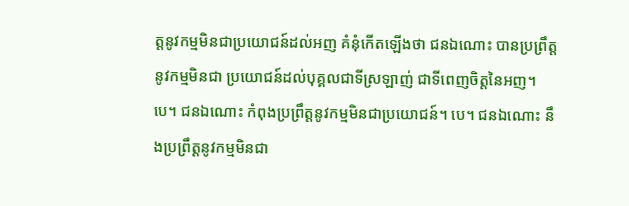ត្តនូវកម្មមិនជាប្រយោជន៍ដល់អញ គំនុំកើតឡើងថា ជនឯណោះ បានប្រព្រឹត្តនូវកម្មមិនជា ប្រយោជន៍ដល់បុគ្គលជាទីស្រឡាញ់ ជាទីពេញចិត្តនៃអញ។ បេ។ ជនឯណោះ កំពុងប្រព្រឹត្តនូវកម្មមិនជាប្រយោជន៍។ បេ។ ជនឯណោះ នឹងប្រព្រឹត្តនូវកម្មមិនជា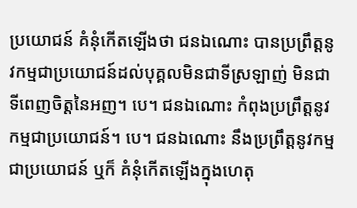ប្រយោជន៍ គំនុំកើតឡើងថា ជនឯណោះ បានប្រព្រឹត្តនូវកម្មជាប្រយោជន៍ដល់បុគ្គលមិនជាទីស្រឡាញ់ មិនជាទីពេញចិត្តនៃអញ។ បេ។ ជនឯណោះ កំពុងប្រព្រឹត្តនូវកម្មជាប្រយោជន៍។ បេ។ ជនឯណោះ នឹងប្រព្រឹត្តនូវកម្មជាប្រយោជន៍ ឬក៏ គំនុំកើតឡើងក្នុងហេតុ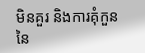មិនគួរ និងការគុំកួននៃ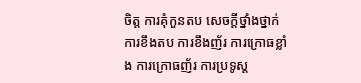ចិត្ត ការគុំកួនតប សេចក្តីថ្នាំងថ្នាក់ ការខឹងតប ការខឹងញ័រ ការក្រោធខ្លាំង ការក្រោធញ័រ ការប្រទូស្ត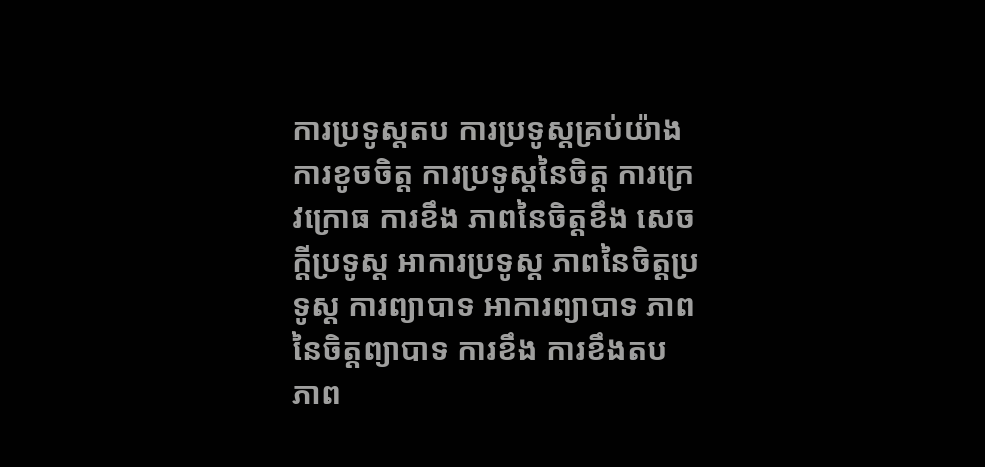ការប្រទូស្តតប ការប្រទូស្តគ្រប់យ៉ាង ការខូចចិត្ត ការប្រទូស្តនៃចិត្ត ការក្រេវក្រោធ ការខឹង ភាពនៃចិត្តខឹង សេចក្តីប្រទូស្ត អាការប្រទូស្ត ភាពនៃចិត្តប្រទូស្ត ការព្យាបាទ អាការព្យាបាទ ភាពនៃចិត្តព្យាបាទ ការខឹង ការខឹងតប ភាព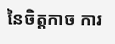នៃចិត្តកាច ការ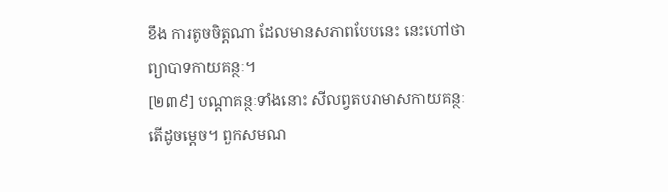ខឹង ការតូចចិត្តណា ដែលមានសភាពបែបនេះ នេះហៅថា ព្យាបាទកាយគន្ថៈ។
[២៣៩] បណ្តាគន្ថៈទាំងនោះ សីលព្វតបរាមាសកាយគន្ថៈ តើដូចម្តេច។ ពួកសមណ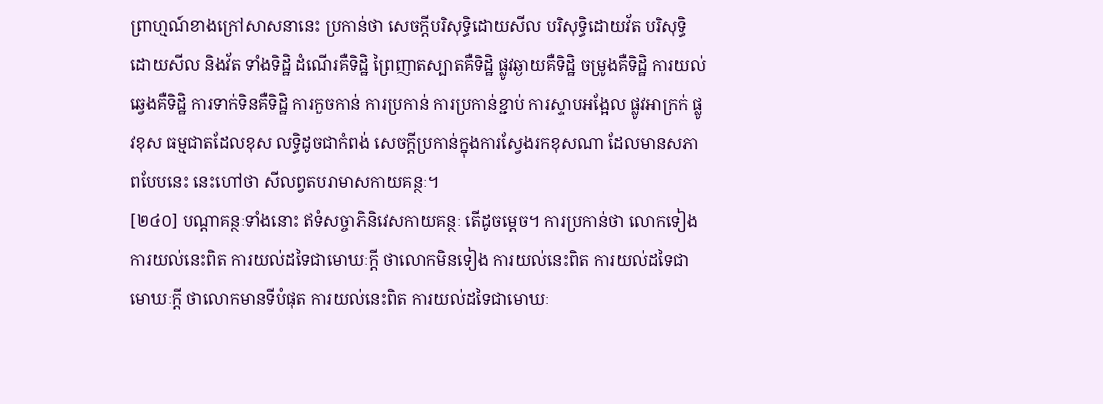ព្រាហ្មណ៍ខាងក្រៅសាសនានេះ ប្រកាន់ថា សេចក្តីបរិសុទ្ធិដោយសីល បរិសុទ្ធិដោយវ័ត បរិសុទ្ធិដោយសីល និងវ័ត ទាំងទិដ្ឋិ ដំណើរគឺទិដ្ឋិ ព្រៃញាតស្បាតគឺទិដ្ឋិ ផ្លូវឆ្ងាយគឺទិដ្ឋិ ចម្រូងគឺទិដ្ឋិ ការយល់ឆ្វេងគឺទិដ្ឋិ ការទាក់ទិនគឺទិដ្ឋិ ការកួចកាន់ ការប្រកាន់ ការប្រកាន់ខ្ជាប់ ការស្ទាបអង្អែល ផ្លូវអាក្រក់ ផ្លូវខុស ធម្មជាតដែលខុស លទ្ធិដូចជាកំពង់ សេចក្តីប្រកាន់ក្នុងការស្វែងរកខុសណា ដែលមានសភាពបែបនេះ នេះហៅថា សីលព្វតបរាមាសកាយគន្ថៈ។
[២៤០] បណ្តាគន្ថៈទាំងនោះ ឥទំសច្ចាភិនិវេសកាយគន្ថៈ តើដូចម្តេច។ ការប្រកាន់ថា លោកទៀង ការយល់នេះពិត ការយល់ដទៃជាមោឃៈក្តី ថាលោកមិនទៀង ការយល់នេះពិត ការយល់ដទៃជាមោឃៈក្តី ថាលោកមានទីបំផុត ការយល់នេះពិត ការយល់ដទៃជាមោឃៈ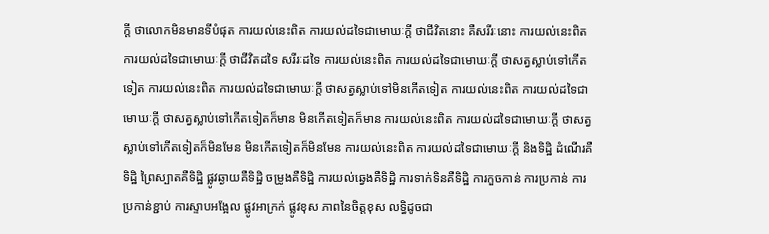ក្តី ថាលោកមិនមានទីបំផុត ការយល់នេះពិត ការយល់ដទៃជាមោឃៈក្តី ថាជីវិតនោះ គឺសរីរៈនោះ ការយល់នេះពិត ការយល់ដទៃជាមោឃៈក្តី ថាជីវិតដទៃ សរីរៈដទៃ ការយល់នេះពិត ការយល់ដទៃជាមោឃៈក្តី ថាសត្វស្លាប់ទៅកើតទៀត ការយល់នេះពិត ការយល់ដទៃជាមោឃៈក្តី ថាសត្វស្លាប់ទៅមិនកើតទៀត ការយល់នេះពិត ការយល់ដទៃជាមោឃៈក្តី ថាសត្វស្លាប់ទៅកើតទៀតក៏មាន មិនកើតទៀតក៏មាន ការយល់នេះពិត ការយល់ដទៃជាមោឃៈក្តី ថាសត្វស្លាប់ទៅកើតទៀតក៏មិនមែន មិនកើតទៀតក៏មិនមែន ការយល់នេះពិត ការយល់ដទៃជាមោឃៈក្តី និងទិដ្ឋិ ដំណើរគឺទិដ្ឋិ ព្រៃស្បាតគឺទិដ្ឋិ ផ្លូវឆ្ងាយគឺទិដ្ឋិ ចម្រូងគឺទិដ្ឋិ ការយល់ឆ្វេងគឺទិដ្ឋិ ការទាក់ទិនគឺទិដ្ឋិ ការកួចកាន់ ការប្រកាន់ ការប្រកាន់ខ្ជាប់ ការស្ទាបអង្អែល ផ្លូវអាក្រក់ ផ្លូវខុស ភាពនៃចិត្តខុស លទ្ធិដូចជា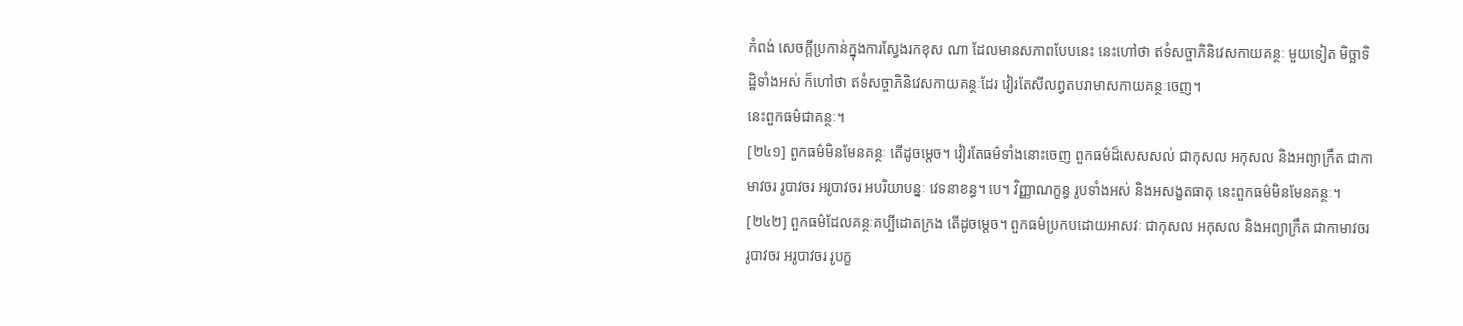កំពង់ សេចក្តីប្រកាន់ក្នុងការស្វែងរកខុស ណា ដែលមានសភាពបែបនេះ នេះហៅថា ឥទំសច្ចាភិនិវេសកាយគន្ថៈ មួយទៀត មិច្ឆាទិដ្ឋិទាំងអស់ ក៏ហៅថា ឥទំសច្ចាភិនិវេសកាយគន្ថៈដែរ វៀរតែសីលព្វតបរាមាសកាយគន្ថៈចេញ។
នេះពួកធម៌ជាគន្ថៈ។
[២៤១] ពួកធម៌មិនមែនគន្ថៈ តើដូចម្តេច។ វៀរតែធម៌ទាំងនោះចេញ ពួកធម៌ដ៏សេសសល់ ជាកុសល អកុសល និងអព្យាក្រឹត ជាកាមាវចរ រូបាវចរ អរូបាវចរ អបរិយាបន្នៈ វេទនាខន្ធ។ បេ។ វិញ្ញាណក្ខន្ធ រូបទាំងអស់ និងអសង្ខតធាតុ នេះពួកធម៌មិនមែនគន្ថៈ។
[២៤២] ពួកធម៌ដែលគន្ថៈគប្បីដោតក្រង តើដូចម្តេច។ ពួកធម៌ប្រកបដោយអាសវៈ ជាកុសល អកុសល និងអព្យាក្រឹត ជាកាមាវចរ រូបាវចរ អរូបាវចរ រូបក្ខ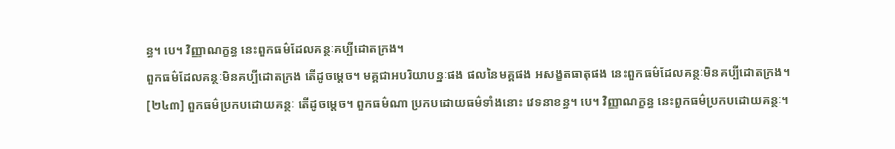ន្ធ។ បេ។ វិញ្ញាណក្ខន្ធ នេះពួកធម៌ដែលគន្ថៈគប្បីដោតក្រង។
ពួកធម៌ដែលគន្ថៈមិនគប្បីដោតក្រង តើដូចម្តេច។ មគ្គជាអបរិយាបន្នៈផង ផលនៃមគ្គផង អសង្ខតធាតុផង នេះពួកធម៌ដែលគន្ថៈមិនគប្បីដោតក្រង។
[២៤៣] ពួកធម៌ប្រកបដោយគន្ថៈ តើដូចម្តេច។ ពួកធម៌ណា ប្រកបដោយធម៌ទាំងនោះ វេទនាខន្ធ។ បេ។ វិញ្ញាណក្ខន្ធ នេះពួកធម៌ប្រកបដោយគន្ថៈ។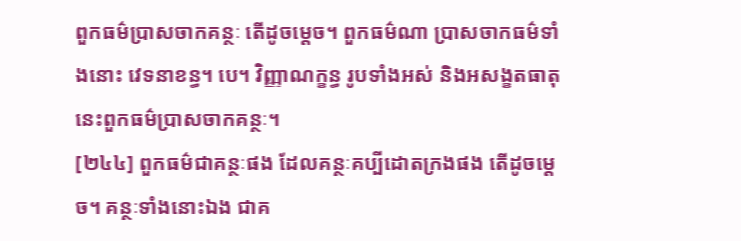ពួកធម៌ប្រាសចាកគន្ថៈ តើដូចម្តេច។ ពួកធម៌ណា ប្រាសចាកធម៌ទាំងនោះ វេទនាខន្ធ។ បេ។ វិញ្ញាណក្ខន្ធ រូបទាំងអស់ និងអសង្ខតធាតុ នេះពួកធម៌ប្រាសចាកគន្ថៈ។
[២៤៤] ពួកធម៌ជាគន្ថៈផង ដែលគន្ថៈគប្បីដោតក្រងផង តើដូចម្តេច។ គន្ថៈទាំងនោះឯង ជាគ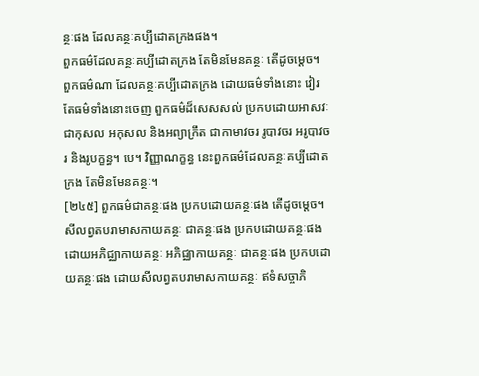ន្ថៈផង ដែលគន្ថៈគប្បីដោតក្រងផង។
ពួកធម៌ដែលគន្ថៈគប្បីដោតក្រង តែមិនមែនគន្ថៈ តើដូចម្តេច។ ពួកធម៌ណា ដែលគន្ថៈគប្បីដោតក្រង ដោយធម៌ទាំងនោះ វៀរតែធម៌ទាំងនោះចេញ ពួកធម៌ដ៏សេសសល់ ប្រកបដោយអាសវៈ ជាកុសល អកុសល និងអព្យាក្រឹត ជាកាមាវចរ រូបាវចរ អរូបាវចរ និងរូបក្ខន្ធ។ បេ។ វិញ្ញាណក្ខន្ធ នេះពួកធម៌ដែលគន្ថៈគប្បីដោតក្រង តែមិនមែនគន្ថៈ។
[២៤៥] ពួកធម៌ជាគន្ថៈផង ប្រកបដោយគន្ថៈផង តើដូចម្តេច។ សីលព្វតបរាមាសកាយគន្ថៈ ជាគន្ថៈផង ប្រកបដោយគន្ថៈផង ដោយអភិជ្ឈាកាយគន្ថៈ អភិជ្ឈាកាយគន្ថៈ ជាគន្ថៈផង ប្រកបដោយគន្ថៈផង ដោយសីលព្វតបរាមាសកាយគន្ថៈ ឥទំសច្ចាភិ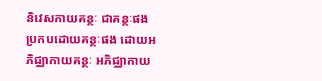និវេសកាយគន្ថៈ ជាគន្ថៈផង ប្រកបដោយគន្ថៈផង ដោយអភិជ្ឈាកាយគន្ថៈ អភិជ្ឈាកាយ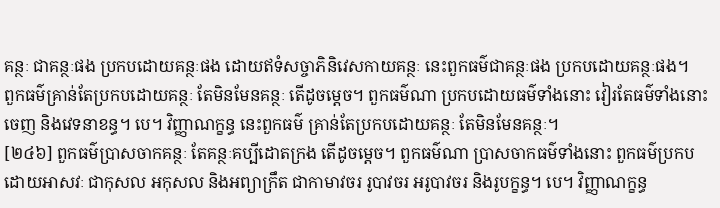គន្ថៈ ជាគន្ថៈផង ប្រកបដោយគន្ថៈផង ដោយឥទំសច្ចាភិនិវេសកាយគន្ថៈ នេះពួកធម៌ជាគន្ថៈផង ប្រកបដោយគន្ថៈផង។
ពួកធម៌គ្រាន់តែប្រកបដោយគន្ថៈ តែមិនមែនគន្ថៈ តើដូចម្តេច។ ពួកធម៌ណា ប្រកបដោយធម៌ទាំងនោះ វៀរតែធម៌ទាំងនោះចេញ និងវេទនាខន្ធ។ បេ។ វិញ្ញាណក្ខន្ធ នេះពួកធម៌ គ្រាន់តែប្រកបដោយគន្ថៈ តែមិនមែនគន្ថៈ។
[២៤៦] ពួកធម៌ប្រាសចាកគន្ថៈ តែគន្ថៈគប្បីដោតក្រង តើដូចម្តេច។ ពួកធម៌ណា ប្រាសចាកធម៌ទាំងនោះ ពួកធម៌ប្រកបដោយអាសវៈ ជាកុសល អកុសល និងអព្យាក្រឹត ជាកាមាវចរ រូបាវចរ អរូបាវចរ និងរូបក្ខន្ធ។ បេ។ វិញ្ញាណក្ខន្ធ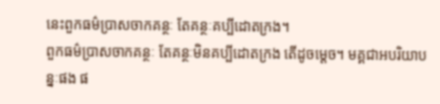នេះពួកធម៌ប្រាសចាកគន្ថៈ តែគន្ថៈគប្បីដោតក្រង។
ពួកធម៌ប្រាសចាកគន្ថៈ តែគន្ថៈមិនគប្បីដោតក្រង តើដូចម្តេច។ មគ្គជាអបរិយាបន្នៈផង ផ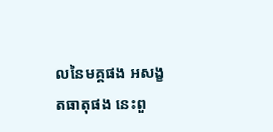លនៃមគ្គផង អសង្ខតធាតុផង នេះពួ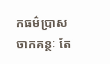កធម៌ប្រាសចាកគន្ថៈ តែ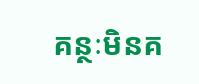គន្ថៈមិនគ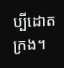ប្បីដោតក្រង។